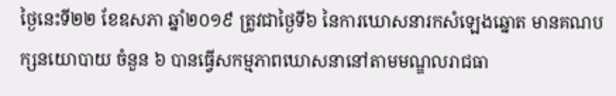ថ្ងៃនេះទី២២ ខែឧសភា ឆ្នាំ២០១៩ ត្រូវជាថ្ងៃទី៦ នៃការឃោសនារកសំឡេងឆ្នោត មានគណបក្សនយោបាយ ចំនួន ៦ បានធ្វើសកម្មភាពឃោសនានៅតាមមណ្ឌលរាជធា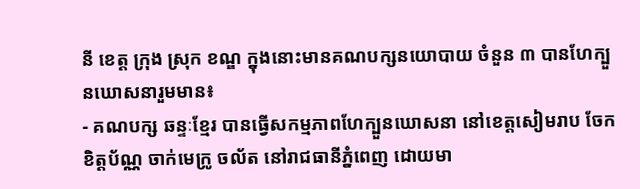នី ខេត្ត ក្រុង ស្រុក ខណ្ឌ ក្នុងនោះមានគណបក្សនយោបាយ ចំនួន ៣ បានហែក្បួនឃោសនារួមមាន៖
- គណបក្ស ឆន្ទៈខ្មែរ បានធ្វើសកម្មភាពហែក្បួនឃោសនា នៅខេត្តសៀមរាប ចែកខិត្តប័ណ្ណ ចាក់មេក្រូ ចល័ត នៅរាជធានីភ្នំពេញ ដោយមា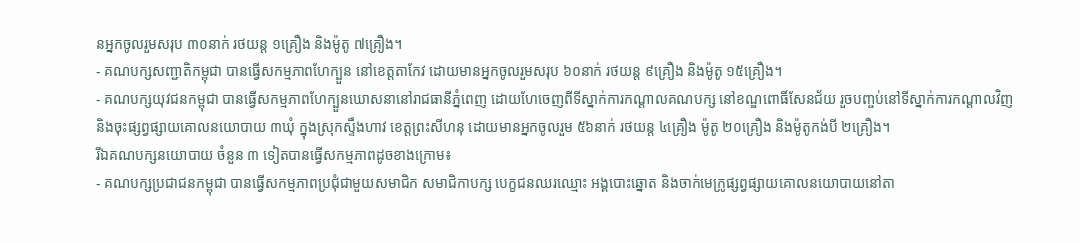នអ្នកចូលរួមសរុប ៣០នាក់ រថយន្ត ១គ្រឿង និងម៉ូតូ ៧គ្រឿង។
- គណបក្សសញ្ជាតិកម្ពុជា បានធ្វើសកម្មភាពហែក្បួន នៅខេត្តតាកែវ ដោយមានអ្នកចូលរួមសរុប ៦០នាក់ រថយន្ដ ៩គ្រឿង និងម៉ូតូ ១៥គ្រឿង។
- គណបក្សយុវជនកម្ពុជា បានធ្វើសកម្មភាពហែក្បួនឃោសនានៅរាជធានីភ្នំពេញ ដោយហែចេញពីទីស្នាក់ការកណ្ដាលគណបក្ស នៅខណ្ឌពោធិ៍សែនជ័យ រួចបញ្ចប់នៅទីស្នាក់ការកណ្តាលវិញ និងចុះផ្សព្វផ្សាយគោលនយោបាយ ៣ឃុំ ក្នុងស្រុកស្ទឹងហាវ ខេត្តព្រះសីហនុ ដោយមានអ្នកចូលរួម ៥៦នាក់ រថយន្ត ៤គ្រឿង ម៉ូតូ ២០គ្រឿង និងម៉ូតូកង់បី ២គ្រឿង។
រីឯគណបក្សនយោបាយ ចំនួន ៣ ទៀតបានធ្វើសកម្មភាពដូចខាងក្រោម៖
- គណបក្សប្រជាជនកម្ពុជា បានធ្វើសកម្មភាពប្រជុំជាមួយសមាជិក សមាជិកាបក្ស បេក្ខជនឈរឈ្មោះ អង្គបោះឆ្នោត និងចាក់មេក្រូផ្សព្វផ្សាយគោលនយោបាយនៅតា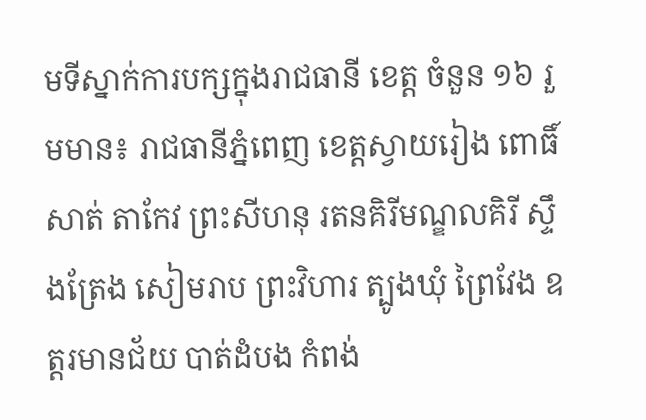មទីស្នាក់ការបក្សក្នុងរាជធានី ខេត្ត ចំនួន ១៦ រួមមាន៖ រាជធានីភ្នំពេញ ខេត្តស្វាយរៀង ពោធិ៍សាត់ តាកែវ ព្រះសីហនុ រតនគិរីមណ្ឌលគិរី ស្ទឹងត្រែង សៀមរាប ព្រះវិហារ ត្បូងឃុំ ព្រៃវែង ឧត្តរមានជ័យ បាត់ដំបង កំពង់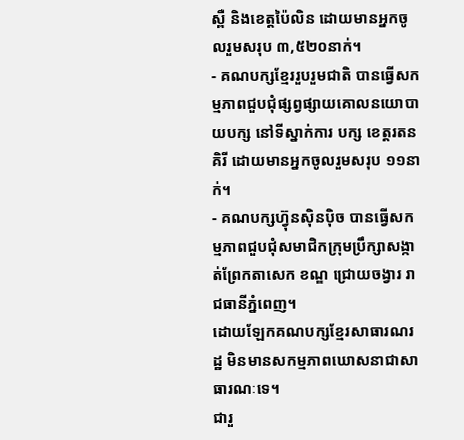ស្ពឺ និងខេត្តប៉ៃលិន ដោយមានអ្នកចូលរួមសរុប ៣,៥២០នាក់។
- គណបក្សខ្មែររួបរួមជាតិ បានធ្វើសកម្មភាពជួបជុំផ្សព្វផ្សាយគោលនយោបាយបក្ស នៅទីស្នាក់ការ បក្ស ខេត្តរតនគិរី ដោយមានអ្នកចូលរួមសរុប ១១នាក់។
- គណបក្សហ៊្វុនស៊ិនប៉ិច បានធ្វើសកម្មភាពជួបជុំសមាជិកក្រុមប្រឹក្សាសង្កាត់ព្រែកតាសេក ខណ្ឌ ជ្រោយចង្វារ រាជធានីភ្នំពេញ។
ដោយឡែកគណបក្សខ្មែរសាធារណរដ្ឋ មិនមានសកម្មភាពឃោសនាជាសាធារណៈទេ។
ជារួ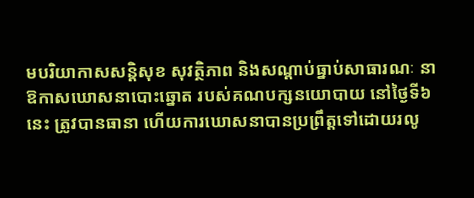មបរិយាកាសសន្តិសុខ សុវត្ថិភាព និងសណ្តាប់ធ្នាប់សាធារណៈ នាឱកាសឃោសនាបោះឆ្នោត របស់គណបក្សនយោបាយ នៅថ្ងៃទី៦ នេះ ត្រូវបានធានា ហើយការឃោសនាបានប្រព្រឹត្តទៅដោយរលូ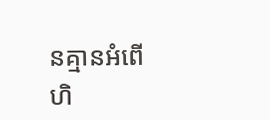នគ្មានអំពើហិ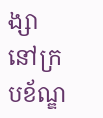ង្សា នៅក្របខ័ណ្ឌ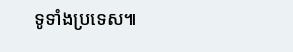ទូទាំងប្រទេស៕